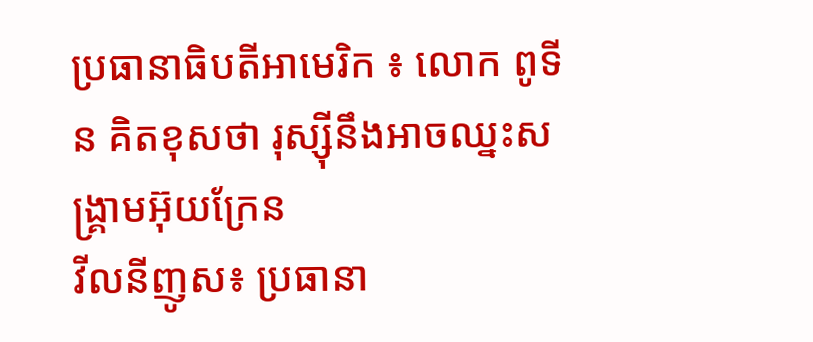ប្រធានាធិបតីអាមេរិក ៖ លោក ពូទីន គិតខុសថា រុស្ស៊ីនឹងអាចឈ្នះសង្គ្រាមអ៊ុយក្រែន
វីលនីញូស៖ ប្រធានា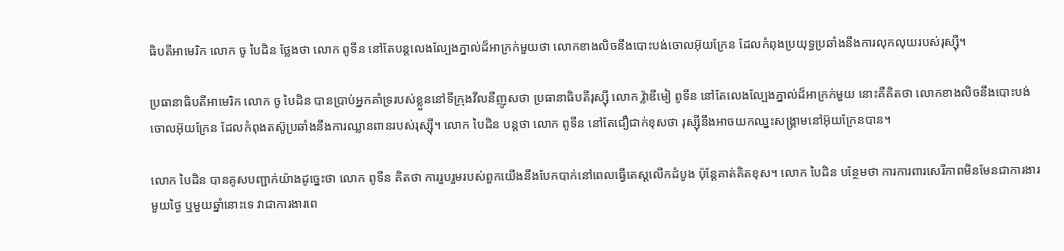ធិបតីអាមេរិក លោក ចូ បៃដិន ថ្លែងថា លោក ពូទីន នៅតែបន្តលេងល្បែងភ្នាល់ដ៏អាក្រក់មួយថា លោកខាងលិចនឹងបោះបង់ចោលអ៊ុយក្រែន ដែលកំពុងប្រយុទ្ធប្រឆាំងនឹងការលុកលុយរបស់រុស្ស៊ី។

ប្រធានាធិបតីអាមេរិក លោក ចូ បៃដិន បានប្រាប់អ្នកគាំទ្ររបស់ខ្លួននៅទីក្រុងវីលនីញូសថា ប្រធានាធិបតីរុស្ស៊ី លោក វ្ល៉ាឌីមៀ ពូទីន នៅតែលេងល្បែងភ្នាល់ដ៏អាក្រក់មួយ នោះគឺគិតថា លោកខាងលិចនឹងបោះបង់ចោលអ៊ុយក្រែន ដែលកំពុងតស៊ូប្រឆាំងនឹងការឈ្លានពានរបស់រុស្ស៊ី។ លោក បៃដិន បន្តថា លោក ពូទីន នៅតែជឿជាក់ខុសថា រុស្ស៊ីនឹងអាចយកឈ្នះសង្គ្រាមនៅអ៊ុយក្រែនបាន។

លោក បៃដិន បានគូសបញ្ជាក់យ៉ាងដូច្នេះថា លោក ពូទីន គិតថា ការរួបរួមរបស់ពួកយើងនឹងបែកបាក់នៅពេលធ្វើតេស្តលើកដំបូង ប៉ុន្តែគាត់គិតខុស។ លោក បៃដិន បន្ថែមថា ការការពារសេរីភាពមិនមែនជាការងារមួយថ្ងៃ ឬមួយឆ្នាំនោះទេ វាជាការងារពេ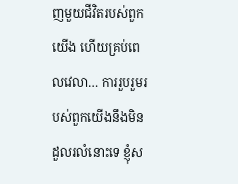ញមួយជីវិតរបស់ពួកយើង ហើយគ្រប់ពេលវេលា… ការរួបរួមរបស់ពួកយើងនឹងមិនដួលរលំនោះទេ ខ្ញុំស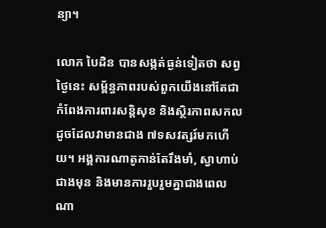ន្យា។

លោក បៃដិន បានសង្កត់ធ្ងន់ទៀតថា សព្វថ្ងៃនេះ សម្ព័ន្ធភាពរបស់ពួកយើងនៅតែជាកំពែងការពារសន្តិសុខ និងស្ថិរភាពសកល ដូចដែលវាមានជាង ៧ទសវត្សរ៍មកហើយ។ អង្គការណាតូកាន់តែរឹងមាំ, ស្វាហាប់ជាងមុន និងមានការរួបរួមគ្នាជាងពេលណា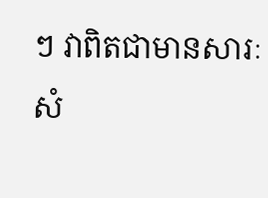ៗ វាពិតជាមានសារៈសំ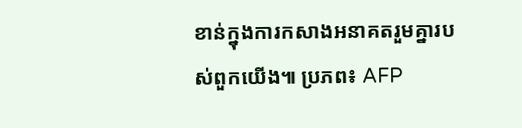ខាន់ក្នុងការកសាងអនាគតរួមគ្នារបស់ពួកយើង៕ ប្រភព៖ AFP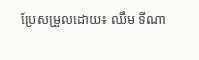ប្រែសម្រួលដោយ៖ ឈឹម ទីណា